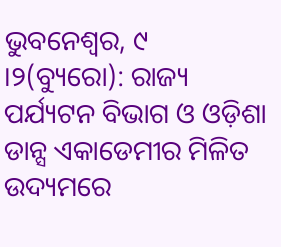ଭୁବନେଶ୍ୱର, ୯ ।୨(ବ୍ୟୁରୋ): ରାଜ୍ୟ ପର୍ଯ୍ୟଟନ ବିଭାଗ ଓ ଓଡ଼ିଶା ଡାନ୍ସ ଏକାଡେମୀର ମିଳିତ ଉଦ୍ୟମରେ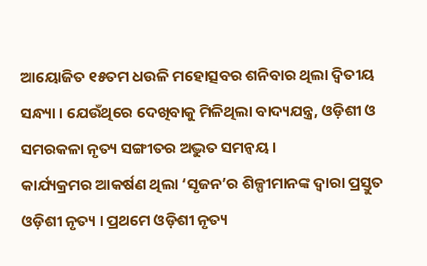ଆୟୋଜିତ ୧୫ତମ ଧଉଳି ମହୋତ୍ସବର ଶନିବାର ଥିଲା ଦ୍ୱିତୀୟ ସନ୍ଧ୍ୟା । ଯେଉଁଥିରେ ଦେଖିବାକୁ ମିଳିଥିଲା ବାଦ୍ୟଯନ୍ତ୍ର, ଓଡ଼ିଶୀ ଓ ସମରକଳା ନୃତ୍ୟ ସଙ୍ଗୀତର ଅଦ୍ଭୁତ ସମନ୍ୱୟ ।
କାର୍ଯ୍ୟକ୍ରମର ଆକର୍ଷଣ ଥିଲା ‘ସୃଜନ’ର ଶିଳ୍ପୀମାନଙ୍କ ଦ୍ୱାରା ପ୍ରସ୍ତୁତ ଓଡ଼ିଶୀ ନୃତ୍ୟ । ପ୍ରଥମେ ଓଡ଼ିଶୀ ନୃତ୍ୟ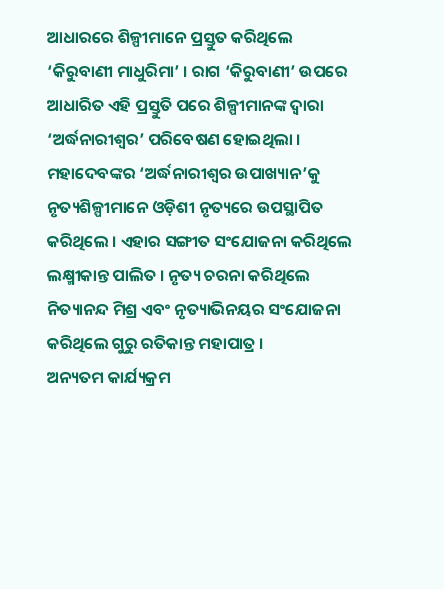ଆଧାରରେ ଶିଳ୍ପୀମାନେ ପ୍ରସ୍ତୁତ କରିଥିଲେ ‘କିରୁବାଣୀ ମାଧୁରିମା’ । ରାଗ ‘କିରୁବାଣୀ’ ଉପରେ ଆଧାରିତ ଏହି ପ୍ରସ୍ତୁତି ପରେ ଶିଳ୍ପୀମାନଙ୍କ ଦ୍ୱାରା ‘ଅର୍ଦ୍ଧନାରୀଶ୍ୱର’ ପରିବେଷଣ ହୋଇଥିଲା । ମହାଦେବଙ୍କର ‘ଅର୍ଦ୍ଧନାରୀଶ୍ୱର ଉପାଖ୍ୟାନ’କୁ ନୃତ୍ୟଶିଳ୍ପୀମାନେ ଓଡ଼ିଶୀ ନୃତ୍ୟରେ ଉପସ୍ଥାପିତ କରିଥିଲେ । ଏହାର ସଙ୍ଗୀତ ସଂଯୋଜନା କରିଥିଲେ ଲକ୍ଷ୍ମୀକାନ୍ତ ପାଲିତ । ନୃତ୍ୟ ଚରନା କରିଥିଲେ ନିତ୍ୟାନନ୍ଦ ମିଶ୍ର ଏବଂ ନୃତ୍ୟାଭିନୟର ସଂଯୋଜନା କରିଥିଲେ ଗୁରୁ ରତିକାନ୍ତ ମହାପାତ୍ର ।
ଅନ୍ୟତମ କାର୍ଯ୍ୟକ୍ରମ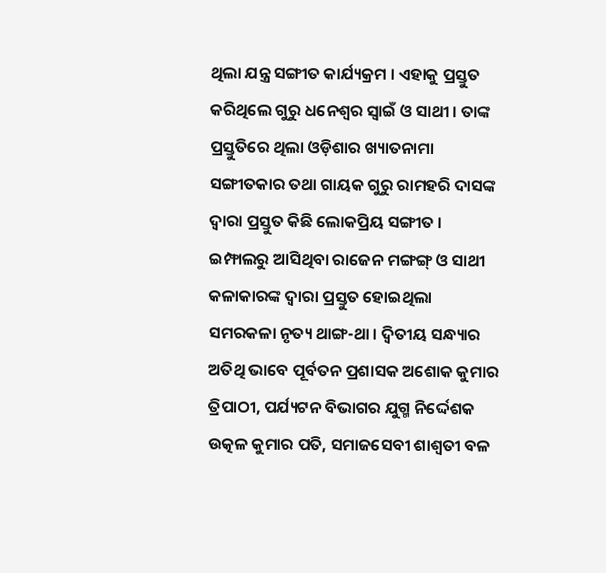ଥିଲା ଯନ୍ତ୍ର ସଙ୍ଗୀତ କାର୍ଯ୍ୟକ୍ରମ । ଏହାକୁ ପ୍ରସ୍ତୁତ କରିଥିଲେ ଗୁରୁ ଧନେଶ୍ୱର ସ୍ୱାଇଁ ଓ ସାଥୀ । ତାଙ୍କ ପ୍ରସ୍ତୁତିରେ ଥିଲା ଓଡ଼ିଶାର ଖ୍ୟାତନାମା ସଙ୍ଗୀତକାର ତଥା ଗାୟକ ଗୁରୁ ରାମହରି ଦାସଙ୍କ ଦ୍ୱାରା ପ୍ରସ୍ତୁତ କିଛି ଲୋକପ୍ରିୟ ସଙ୍ଗୀତ । ଇମ୍ଫାଲରୁ ଆସିଥିବା ରାଜେନ ମଙ୍ଗଙ୍ଗ୍ ଓ ସାଥୀ କଳାକାରଙ୍କ ଦ୍ୱାରା ପ୍ରସ୍ତୁତ ହୋଇଥିଲା ସମରକଳା ନୃତ୍ୟ ଥାଙ୍ଗ-ଥା । ଦ୍ୱିତୀୟ ସନ୍ଧ୍ୟାର ଅତିଥି ଭାବେ ପୂର୍ବତନ ପ୍ରଶାସକ ଅଶୋକ କୁମାର ତ୍ରିପାଠୀ, ପର୍ଯ୍ୟଟନ ବିଭାଗର ଯୁଗ୍ମ ନିର୍ଦ୍ଦେଶକ ଉତ୍କଳ କୁମାର ପତି, ସମାଜସେବୀ ଶାଶ୍ୱତୀ ବଳ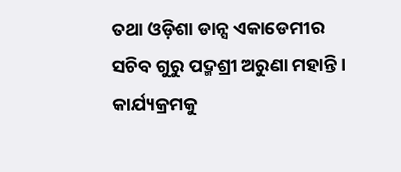ତଥା ଓଡ଼ିଶା ଡାନ୍ସ ଏକାଡେମୀର ସଚିବ ଗୁରୁ ପଦ୍ମଶ୍ରୀ ଅରୁଣା ମହାନ୍ତି । କାର୍ଯ୍ୟକ୍ରମକୁ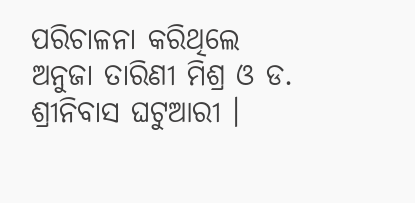ପରିଚାଳନା କରିଥିଲେ ଅନୁଜା ତାରିଣୀ ମିଶ୍ର ଓ ଡ. ଶ୍ରୀନିବାସ ଘଟୁଆରୀ ।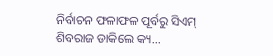ନିର୍ବାଚନ ଫଳାଫଳ ପୂର୍ବରୁ ସିଏମ୍ ଶିବରାଜ ଡାକିଲେ କ୍ୟ...